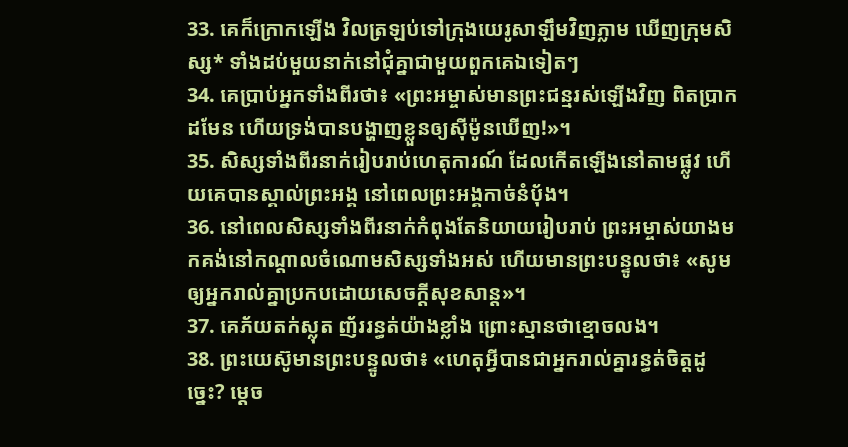33. គេក៏ក្រោកឡើង វិលត្រឡប់ទៅក្រុងយេរូសាឡឹមវិញភ្លាម ឃើញក្រុមសិស្ស* ទាំងដប់មួយនាក់នៅជុំគ្នាជាមួយពួកគេឯទៀតៗ
34. គេប្រាប់អ្នកទាំងពីរថា៖ «ព្រះអម្ចាស់មានព្រះជន្មរស់ឡើងវិញ ពិតប្រាកដមែន ហើយទ្រង់បានបង្ហាញខ្លួនឲ្យស៊ីម៉ូនឃើញ!»។
35. សិស្សទាំងពីរនាក់រៀបរាប់ហេតុការណ៍ ដែលកើតឡើងនៅតាមផ្លូវ ហើយគេបានស្គាល់ព្រះអង្គ នៅពេលព្រះអង្គកាច់នំប៉័ង។
36. នៅពេលសិស្សទាំងពីរនាក់កំពុងតែនិយាយរៀបរាប់ ព្រះអម្ចាស់យាងមកគង់នៅកណ្ដាលចំណោមសិស្សទាំងអស់ ហើយមានព្រះបន្ទូលថា៖ «សូមឲ្យអ្នករាល់គ្នាប្រកបដោយសេចក្ដីសុខសាន្ត»។
37. គេភ័យតក់ស្លុត ញ័ររន្ធត់យ៉ាងខ្លាំង ព្រោះស្មានថាខ្មោចលង។
38. ព្រះយេស៊ូមានព្រះបន្ទូលថា៖ «ហេតុអ្វីបានជាអ្នករាល់គ្នារន្ធត់ចិត្តដូច្នេះ? ម្ដេច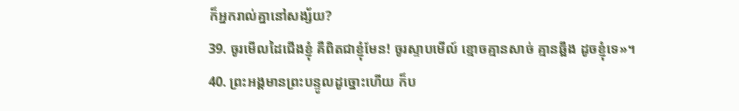ក៏អ្នករាល់គ្នានៅសង្ស័យ?
39. ចូរមើលដៃជើងខ្ញុំ គឺពិតជាខ្ញុំមែន! ចូរស្ទាបមើល៍ ខ្មោចគ្មានសាច់ គ្មានឆ្អឹង ដូចខ្ញុំទេ»។
40. ព្រះអង្គមានព្រះបន្ទូលដូច្នោះហើយ ក៏ប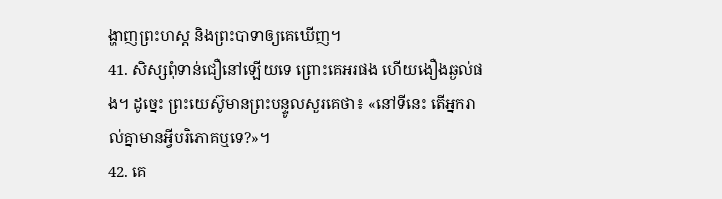ង្ហាញព្រះហស្ដ និងព្រះបាទាឲ្យគេឃើញ។
41. សិស្សពុំទាន់ជឿនៅឡើយទេ ព្រោះគេអរផង ហើយងឿងឆ្ងល់ផង។ ដូច្នេះ ព្រះយេស៊ូមានព្រះបន្ទូលសួរគេថា៖ «នៅទីនេះ តើអ្នករាល់គ្នាមានអ្វីបរិភោគឬទេ?»។
42. គេ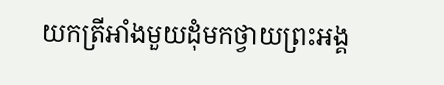យកត្រីអាំងមួយដុំមកថ្វាយព្រះអង្គ